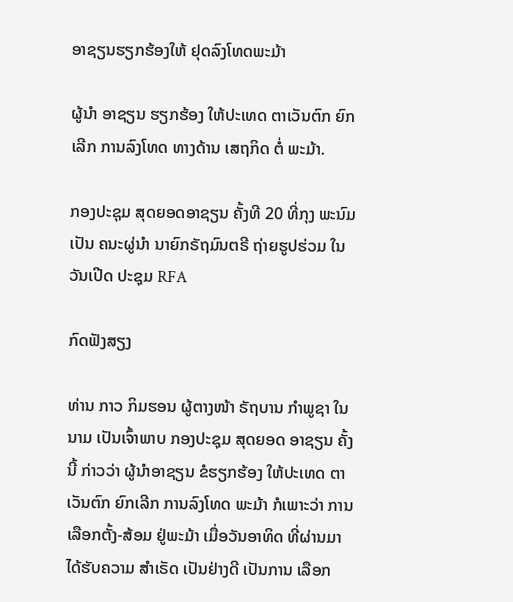ອາຊຽນຮຽກຮ້ອງໃຫ້ ຢຸດລົງໂທດພະມ້າ

ຜູ້ນຳ ອາຊຽນ ຮຽກຮ້ອງ ໃຫ້ປະເທດ ຕາເວັນຕົກ ຍົກເລີກ ການລົງໂທດ ທາງດ້ານ ເສຖກິດ ຕໍ່ ພະມ້າ.

ກອງປະຊຸມ ສຸດຍອດອາຊຽນ ຄັ້ງທີ 20 ທີ່ກຸງ ພະນົມເປັນ ຄນະຜູ່ນໍາ ນາຍົກຣັຖມົນຕຣີ ຖ່າຍຮູປຮ່ວມ ໃນວັນເປີດ ປະຊຸມ RFA

ກົດຟັງສຽງ

ທ່ານ ກາວ ກິມຮອນ ຜູ້ຕາງໜ້າ ຣັຖບານ ກຳພູຊາ ໃນນາມ ເປັນເຈົ້າພາບ ກອງປະຊຸມ ສຸດຍອດ ອາຊຽນ ຄັ້ງນີ້ ກ່າວວ່າ ຜູ້ນຳອາຊຽນ ຂໍຮຽກຮ້ອງ ໃຫ້ປະເທດ ຕາເວັນຕົກ ຍົກເລີກ ການລົງໂທດ ພະມ້າ ກໍເພາະວ່າ ການເລືອກຕັ້ງ-ສ້ອມ ຢູ່ພະມ້າ ເມື່ອວັນອາທິດ ທີ່ຜ່ານມາ ໄດ້ຮັບຄວາມ ສຳເຣັດ ເປັນຢ່າງດີ ເປັນການ ເລືອກ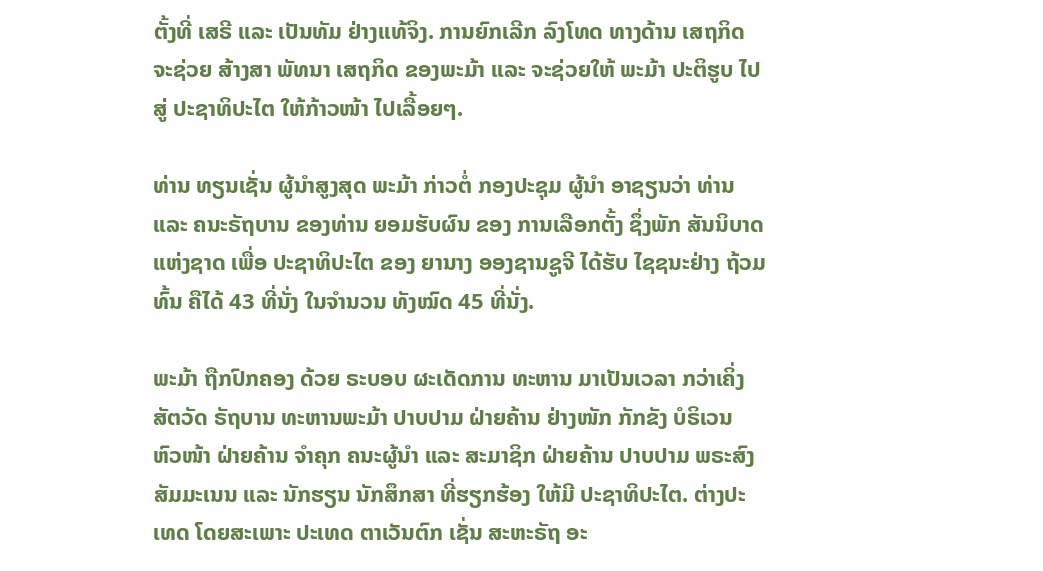ຕັ້ງທີ່ ເສຣີ ແລະ ເປັນທັມ ຢ່າງແທ້ຈິງ. ການຍົກເລີກ ລົງໂທດ ທາງດ້ານ ເສຖກິດ ຈະຊ່ວຍ ສ້າງສາ ພັທນາ ເສຖກິດ ຂອງພະມ້າ ແລະ ຈະຊ່ວຍໃຫ້ ພະມ້າ ປະຕິຮູບ ໄປສູ່ ປະຊາທິປະໄຕ ໃຫ້ກ້າວໜ້າ ໄປເລື້ອຍໆ.

ທ່ານ ທຽນເຊັ່ນ ຜູ້ນຳສູງສຸດ ພະມ້າ ກ່າວຕໍ່ ກອງປະຊຸມ ຜູ້ນຳ ອາຊຽນວ່າ ທ່ານ ແລະ ຄນະຣັຖບານ ຂອງທ່ານ ຍອມຮັບຜົນ ຂອງ ການເລືອກຕັ້ງ ຊຶ່ງພັກ ສັນນິບາດ ແຫ່ງຊາດ ເພື່ອ ປະຊາທິປະໄຕ ຂອງ ຍານາງ ອອງຊານຊູຈີ ໄດ້ຮັບ ໄຊຊນະຢ່າງ ຖ້ວມທົ້ນ ຄືໄດ້ 43 ທີ່ນັ່ງ ໃນຈຳນວນ ທັງໝົດ 45 ທີ່ນັ່ງ.

ພະມ້າ ຖືກປົກຄອງ ດ້ວຍ ຣະບອບ ຜະເດັດການ ທະຫານ ມາເປັນເວລາ ກວ່າເຄິ່ງ ສັຕວັດ ຣັຖບານ ທະຫານພະມ້າ ປາບປາມ ຝ່າຍຄ້ານ ຢ່າງໜັກ ກັກຂັງ ບໍຣິເວນ ຫົວໜ້າ ຝ່າຍຄ້ານ ຈຳຄຸກ ຄນະຜູ້ນຳ ແລະ ສະມາຊິກ ຝ່າຍຄ້ານ ປາບປາມ ພຣະສົງ ສັມມະເນນ ແລະ ນັກຮຽນ ນັກສຶກສາ ທີ່ຮຽກຮ້ອງ ໃຫ້ມີ ປະຊາທິປະໄຕ. ຕ່າງປະເທດ ໂດຍສະເພາະ ປະເທດ ຕາເວັນຕົກ ເຊັ່ນ ສະຫະຣັຖ ອະ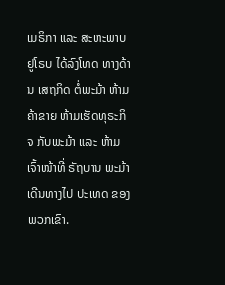ເມຣິກາ ແລະ ສະຫະພາບ ຢູໂຣບ ໄດ້ລົງໂທດ ທາງດ້ານ ເສຖກິດ ຕໍ່ພະມ້າ ຫ້າມຄ້າຂາຍ ຫ້າມເຮັດທຸຣະກິຈ ກັບພະມ້າ ແລະ ຫ້າມເຈົ້າໜ້າທີ່ ຣັຖບານ ພະມ້າ ເດີນທາງໄປ ປະເທດ ຂອງພວກເຂົາ.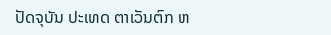ປັດຈຸບັນ ປະເທດ ຕາເວັນຕົກ ຫ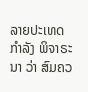ລາຍປະເທດ ກຳລັງ ພິຈາຣະນາ ວ່າ ສົມຄວ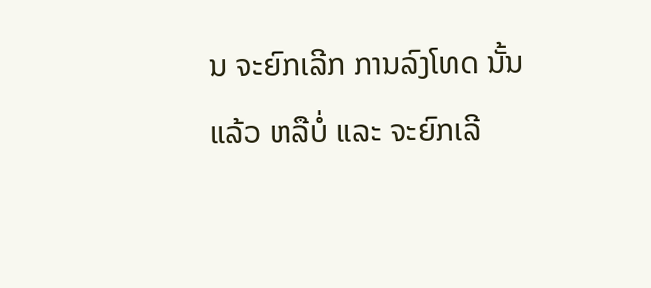ນ ຈະຍົກເລີກ ການລົງໂທດ ນັ້ນແລ້ວ ຫລືບໍ່ ແລະ ຈະຍົກເລີ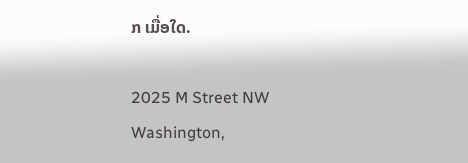ກ ເມື່ອໃດ.

2025 M Street NW
Washington,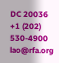DC 20036
+1 (202) 530-4900
lao@rfa.org